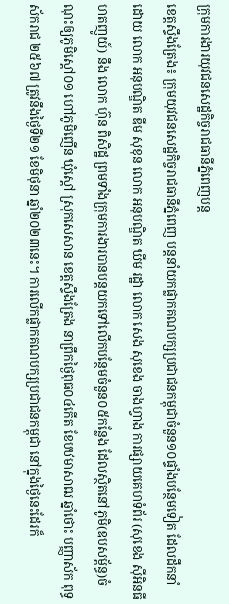ក្រុមការងារយុវជនសេដ្ឋកិច្ចរាជធានីភ្នំពេញបន្ត
ខេត្តស្ទឹងត្រែង៖ ក្រុមយុវជនសេដ្ឋកិច្ចរាជធានីភ្នំពេញ បន្តនាំយកផ្លាកគណបក្សប្រជាជនកម្ពុជាចំនួន១០ផ្ទាំងបន្ថែមទៀត ដែលដឹកនាំដោយ លោក អនុបណ្ឌិត ឌីម សុខុន លោក អនុបណ្ឌិត ឃីម រដ្ឋា លោក សេង សុខេង ចាងហ្វាង ការផ្សាយគេហទំព័រ (សុខេង ស៊ីអិនធី ហតញូយ៍) នឹង លោក ហ៊ុន ពិសិដ្ឋ ព្រមទាំងក្រុមការងារបានបន្តយកទៅលើកបន្ថែមចំនួន០៥កន្លែង ដែលស្ថិតនៅភូមិ(ឧបសម្ព័ន្ធ)ចំណុះឲ្យភូមិស្ដៅ០១ ហៅភូមិញើន ឃុំស្តៅ ស្រុកសេសាន ខេត្តស្ទឹងត្រែង នាព្រឹកថ្ងៃពុធ០៤កើត ខែបឋមាសាឍ ឆ្នាំថោះ បញ្ញាស័ក ពុទ្ធស័ករាជ ២៥៦៧ ត្រូវនឹងថ្ងៃទី២១ ខែមិថុនា ឆ្នាំ២០២៣នេះ។ ការលើកផ្លាកគណបក្សប្រជាជនកម្ពុជា នៅក្នុងថ្ងៃនេះដែរក៏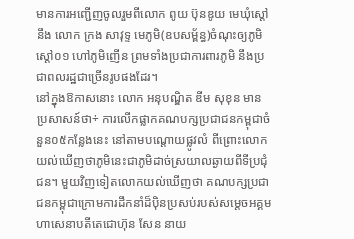មានការអញ្ជើញចូលរួមពីលោក ពូយ ប៊ុនឌូយ មេឃុំស្តៅ នឹង លោក ក្រង សាវុទ្ទ មេភូមិ(ឧបសម្ព័ន្ធ)ចំណុះឲ្យភូមិស្ដៅ០១ ហៅភូមិញើន ព្រមទាំងប្រជាការពារភូមិ នឹងប្រជាពលរដ្ឋជាច្រើនរូបផងដែរ។
នៅក្នុងឱកាសនោះ លោក អនុបណ្ឌិត ឌីម សុខុន មានប្រសាសន៍ថា÷ ការលើកផ្លាកគណបក្សប្រជាជនកម្ពុជាចំនួន០៥កន្លែងនេះ នៅតាមបណ្ដោយផ្លូវលំ ពីព្រោះលោកយល់ឃើញថាភូមិនេះជាភូមិដាច់ស្រយាលឆ្ងាយពីទីប្រជុំជន។ មួយវិញទៀតលោកយល់ឃើញថា គណបក្សប្រជាជនកម្ពុជាក្រោមការដឹកនាំដ៏ប៉ិនប្រសប់របស់សម្តេចអគ្គមហាសេនាបតីតេជោហ៊ុន សែន នាយ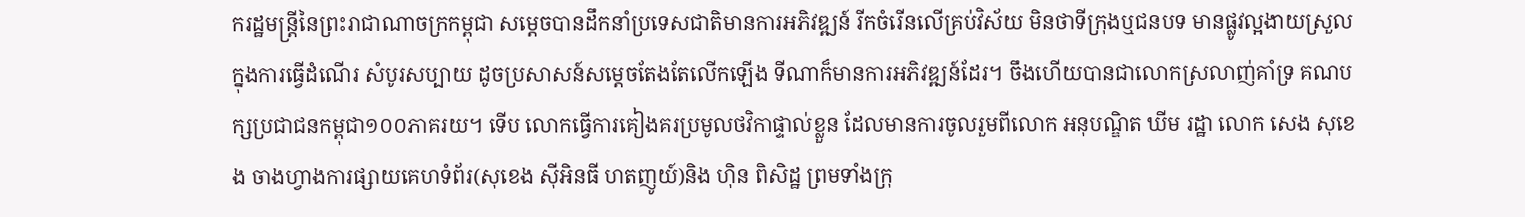ករដ្ឋមន្ត្រីនៃព្រះរាជាណាចក្រកម្ពុជា សម្តេចបានដឹកនាំប្រទេសជាតិមានការអភិវឌ្ឍន៍ រីកចំរើនលើគ្រប់វិស័យ មិនថាទីក្រុងឬជនបទ មានផ្លូវល្អងាយស្រួលក្នុងការធ្វើដំណើរ សំបូរសប្បាយ ដូចប្រសាសន៍សម្តេចតែងតែលើកឡើង ទីណាក៏មានការអភិវឌ្ឍន៍ដែរ។ ចឹងហើយបានជាលោកស្រលាញ់គាំទ្រ គណបក្សប្រជាជនកម្ពុជា១០០ភាគរយ។ ទើប លោកធ្វើការគៀងគរប្រមូលថវិកាផ្ទាល់ខ្លួន ដែលមានការចូលរួមពីលោក អនុបណ្ឌិត ឃីម រដ្ឋា លោក សេង សុខេង ចាងហ្វាងការផ្សាយគេហទំព័រ(សុខេង សុីអិនធី ហតញូយ៍)និង ហ៊ិន ពិសិដ្ឋ ព្រមទាំងក្រុ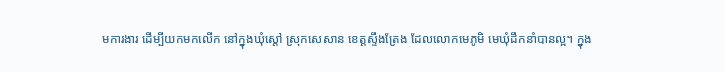មការងារ ដើម្បីយកមកលើក នៅក្នុងឃុំស្តៅ ស្រុកសេសាន ខេត្តស្ទឹងត្រែង ដែលលោកមេភូមិ មេឃុំដឹកនាំបានល្អ។ ក្នុង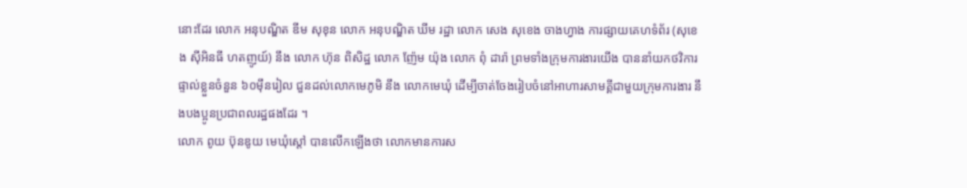នោះដែរ លោក អនុបណ្ឌិត ឌីម សុខុន លោក អនុបណ្ឌិត ឃីម រដ្ឋា លោក សេង សុខេង ចាងហ្វាង ការផ្សាយគេហទំព័រ (សុខេង ស៊ីអិនធី ហតញូយ៍) នឹង លោក ហ៊ុន ពិសិដ្ឋ លោក ញ៉ែម យ៉ុង លោក ពុំ ដារ៉ា ព្រមទាំងក្រុមការងារយើង បាននាំយកថវិការផ្ទាល់ខ្លួនចំនួន ៦០ម៉ឹនរៀល ជួនដល់លោកមេភូមិ នឹង លោកមេឃុំ ដើម្បីចាត់ចែងរៀបចំនៅអាហារសាមគ្គីជាមួយក្រុមការងារ នឹងបងប្អូនប្រជាពលរដ្ឋផងដែរ ។
លោក ពូយ ប៊ុនឌូយ មេឃុំស្តៅ បានលើកឡើងថា លោកមានការស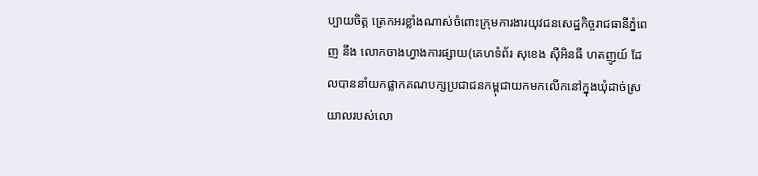ប្បាយចិត្ត ត្រេកអរខ្លាំងណាស់ចំពោះក្រុមការងារយុវជនសេដ្ឋកិច្ចរាជធានីភ្នំពេញ នឹង លោកចាងហ្វាងការផ្សាយ(គេហទំព័រ សុខេង ស៊ីអិនធី ហតញូយ៍ ដែលបាននាំយកផ្លាកគណបក្សប្រជាជនកម្ពុជាយកមកលើកនៅក្នុងឃុំដាច់ស្រយាលរបស់លោ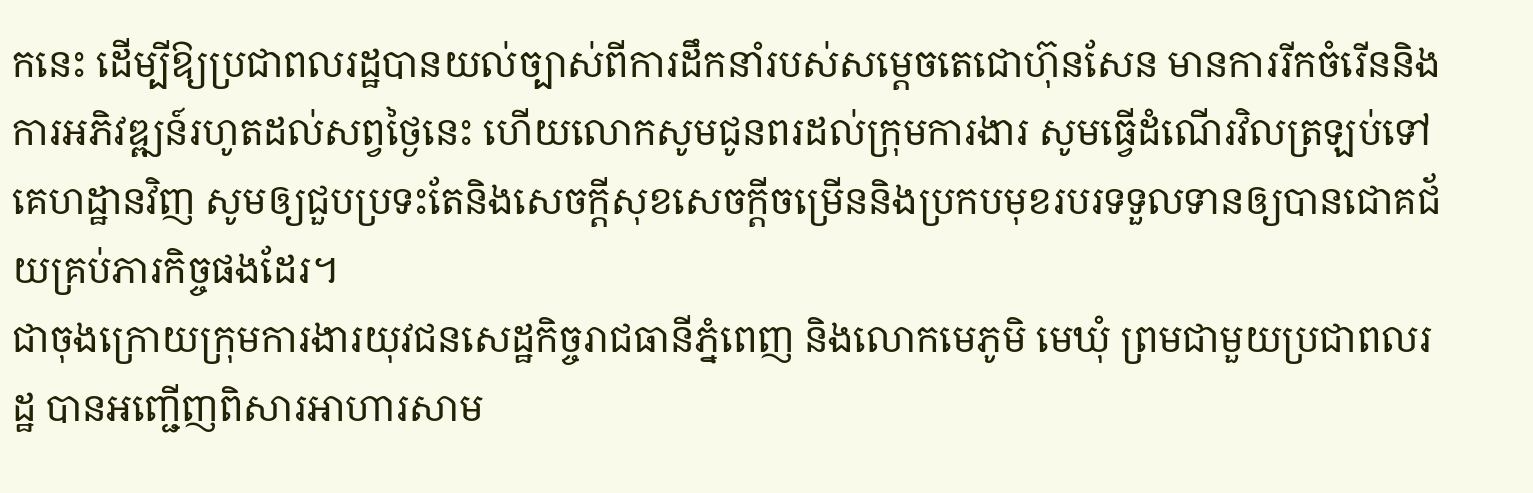កនេះ ដើម្បីឱ្យប្រជាពលរដ្ឋបានយល់ច្បាស់ពីការដឹកនាំរបស់សម្តេចតេជោហ៊ុនសែន មានការរីកចំរើននិងការអភិវឌ្ឍន៍រហូតដល់សព្វថ្ងៃនេះ ហើយលោកសូមជូនពរដល់ក្រុមការងារ សូមធ្វើដំណើរវិលត្រឡប់ទៅគេហដ្ឋានវិញ សូមឲ្យជួបប្រទះតែនិងសេចក្តីសុខសេចក្តីចម្រើននិងប្រកបមុខរបរទទួលទានឲ្យបានជោគជ័យគ្រប់ភារកិច្ចផងដែរ។
ជាចុងក្រោយក្រុមការងារយុវជនសេដ្ឋកិច្ចរាជធានីភ្នំពេញ និងលោកមេភូមិ មេឃុំ ព្រមជាមួយប្រជាពលរដ្ឋ បានអញ្ជើញពិសារអាហារសាម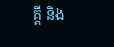គ្គី និង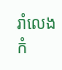រាំលេងកំ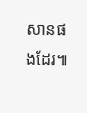សានផងដែរ៕